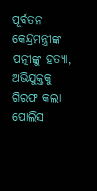ପୂର୍ବତନ କେନ୍ଦ୍ରମନ୍ତ୍ରୀଙ୍କ ପତ୍ନୀଙ୍କୁ ହତ୍ୟା, ଅଭିଯୁକ୍ତକୁ ଗିରଫ କଲା ପୋଲିସ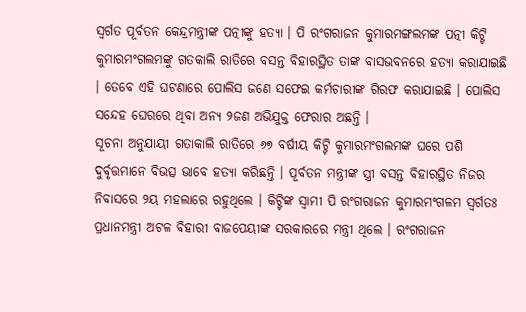ସ୍ୱର୍ଗତ ପୂର୍ବତନ କେନ୍ଦ୍ରମନ୍ତ୍ରୀଙ୍କ ପତ୍ନୀଙ୍କୁ ହତ୍ୟା । ପି ରଂଗରାଜନ କୁମାରମଙ୍ଗଲମଙ୍କ ପତ୍ନୀ କିଟ୍ଟି କୁମାରମଂଗଲମଙ୍କୁ ଗତକାଲି ରାତିରେ ବସନ୍ତ ବିହାରସ୍ଥିତ ତାଙ୍କ ବାସଭବନରେ ହତ୍ୟା କରାଯାଇଛି । ତେବେ ଏହି ଘଟଣାରେ ପୋଲିସ ଜଣେ ସଫେଇ କର୍ମଚାରୀଙ୍କ ଗିରଫ କରାଯାଇଛି । ପୋଲିସ ସନ୍ଦେହ ଘେରରେ ଥିବା ଅନ୍ୟ ୨ଜଣ ଅଭିଯୁକ୍ତ ଫେରାର ଅଛନ୍ତି ।
ସୂଚନା ଅନୁଯାୟୀ ଗତାକାଲି ରାତିରେ ୬୭ ବର୍ଷୀୟ କିଟ୍ଟି କୁମାରମଂଗଲମଙ୍କ ଘରେ ପଶି ଦୁର୍ବୃତ୍ତମାନେ ବିଭତ୍ସ ଭାବେ ହତ୍ୟା କରିଛନ୍ତି । ପୂର୍ବତନ ମନ୍ତ୍ରୀଙ୍କ ସ୍ତ୍ରୀ ବସନ୍ତ ବିହାରସ୍ଥିତ ନିଜର ନିବାସରେ ୨ୟ ମହଲାରେ ରହୁଥିଲେ । କିଟ୍ଟିଙ୍କ ସ୍ୱାମୀ ପି ରଂଗରାଜନ କୁମାରମଂଗଳମ ସ୍ୱର୍ଗତଃ ପ୍ରଧାନମନ୍ତ୍ରୀ ଅଟଳ ବିହାରୀ ବାଜପେୟୀଙ୍କ ସରକାରରେ ମନ୍ତ୍ରୀ ଥିଲେ । ରଂଗରାଜନ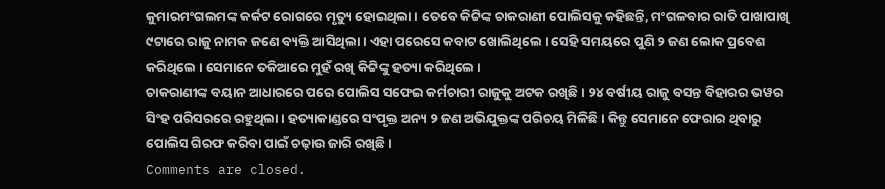କୁମାରମଂଗଲମଙ୍କ କର୍କଟ ରୋଗରେ ମୃତ୍ୟୁ ହୋଇଥିଲା । ତେବେ କିଟ୍ଟିଙ୍କ ଚାକରାଣୀ ପୋଲିସକୁ କହିଛନ୍ତି, ମଂଗଳବାର ରାତି ପାଖାପାଖି ୯ଟାରେ ରାଜୁ ନାମକ ଜଣେ ବ୍ୟକ୍ତି ଆସିଥିଲା । ଏହା ପରେସେ କବାଟ ଖୋଲିଥିଲେ । ସେହି ସମୟରେ ପୁଣି ୨ ଜଣ ଲୋକ ପ୍ରବେଶ କରିଥିଲେ । ସେମାନେ ତକିଆରେ ମୁହଁ ରଖି କିଟ୍ଟିଙ୍କୁ ହତ୍ୟା କରିଥିଲେ ।
ଚାକରାଣୀଙ୍କ ବୟାନ ଆଧାରରେ ପରେ ପୋଲିସ ସଫେଇ କର୍ମଚାରୀ ରାଜୁକୁ ଅଟକ ରଖିଛି । ୨୪ ବର୍ଷୀୟ ରାଜୁ ବସନ୍ତ ବିହାରର ଭୱର ସିଂହ ପରିସରରେ ରହୁଥିଲା । ହତ୍ୟାକାଣ୍ଡରେ ସଂପୃକ୍ତ ଅନ୍ୟ ୨ ଜଣ ଅଭିଯୁକ୍ତଙ୍କ ପରିଚୟ ମିଳିଛି । କିନ୍ତୁ ସେମାନେ ଫେରାର ଥିବାରୁ ପୋଲିସ ଗିରଫ କରିବା ପାଇଁ ଚଢ଼ାଉ ଜାରି ରଖିଛି ।
Comments are closed.